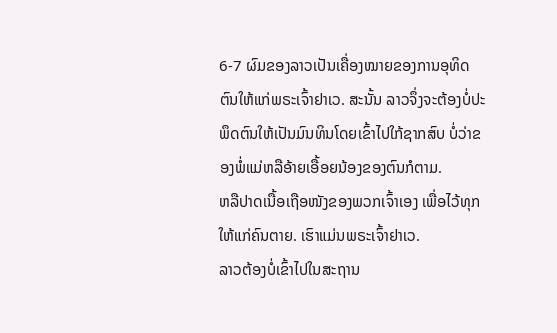6-7 ຜົມຂອງລາວເປັນເຄື່ອງໝາຍຂອງການອຸທິດຕົນໃຫ້ແກ່ພຣະເຈົ້າຢາເວ. ສະນັ້ນ ລາວຈຶ່ງຈະຕ້ອງບໍ່ປະພຶດຕົນໃຫ້ເປັນມົນທິນໂດຍເຂົ້າໄປໃກ້ຊາກສົບ ບໍ່ວ່າຂອງພໍ່ແມ່ຫລືອ້າຍເອື້ອຍນ້ອງຂອງຕົນກໍຕາມ.
ຫລືປາດເນື້ອເຖືອໜັງຂອງພວກເຈົ້າເອງ ເພື່ອໄວ້ທຸກໃຫ້ແກ່ຄົນຕາຍ. ເຮົາແມ່ນພຣະເຈົ້າຢາເວ.
ລາວຕ້ອງບໍ່ເຂົ້າໄປໃນສະຖານ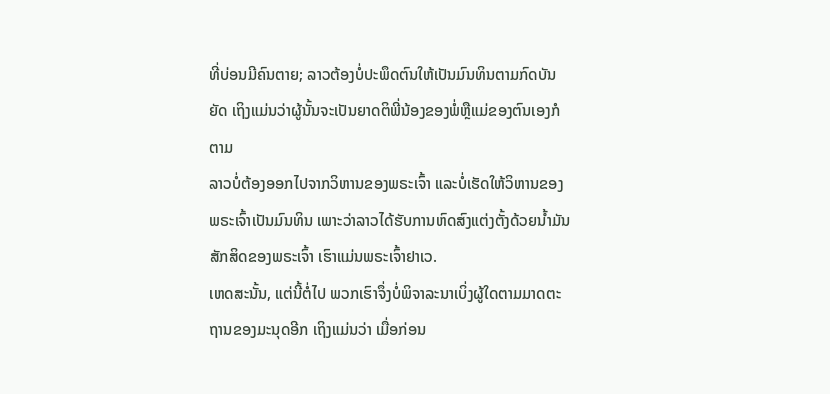ທີ່ບ່ອນມີຄົນຕາຍ; ລາວຕ້ອງບໍ່ປະພຶດຕົນໃຫ້ເປັນມົນທິນຕາມກົດບັນຍັດ ເຖິງແມ່ນວ່າຜູ້ນັ້ນຈະເປັນຍາດຕິພີ່ນ້ອງຂອງພໍ່ຫຼືແມ່ຂອງຕົນເອງກໍຕາມ
ລາວບໍ່ຕ້ອງອອກໄປຈາກວິຫານຂອງພຣະເຈົ້າ ແລະບໍ່ເຮັດໃຫ້ວິຫານຂອງພຣະເຈົ້າເປັນມົນທິນ ເພາະວ່າລາວໄດ້ຮັບການຫົດສົງແຕ່ງຕັ້ງດ້ວຍນໍ້າມັນສັກສິດຂອງພຣະເຈົ້າ ເຮົາແມ່ນພຣະເຈົ້າຢາເວ.
ເຫດສະນັ້ນ, ແຕ່ນີ້ຕໍ່ໄປ ພວກເຮົາຈຶ່ງບໍ່ພິຈາລະນາເບິ່ງຜູ້ໃດຕາມມາດຕະຖານຂອງມະນຸດອີກ ເຖິງແມ່ນວ່າ ເມື່ອກ່ອນ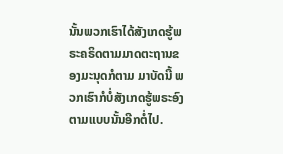ນັ້ນພວກເຮົາໄດ້ສັງເກດຮູ້ພຣະຄຣິດຕາມມາດຕະຖານຂອງມະນຸດກໍຕາມ ມາບັດນີ້ ພວກເຮົາກໍບໍ່ສັງເກດຮູ້ພຣະອົງຕາມແບບນັ້ນອີກຕໍ່ໄປ.